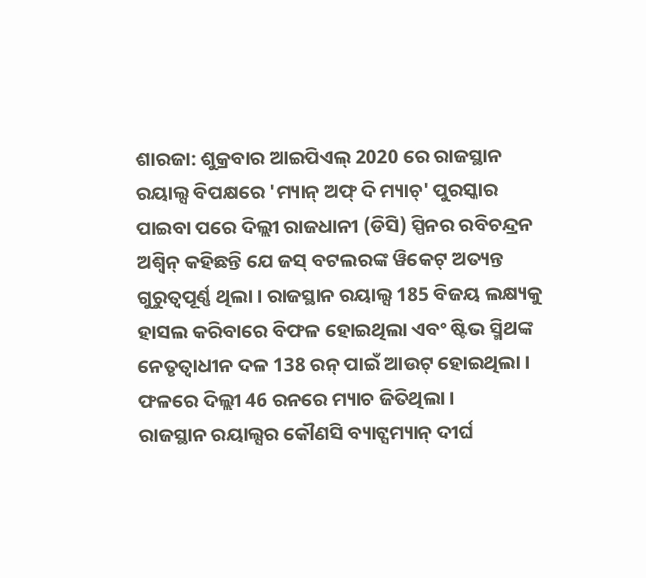ଶାରଜା: ଶୁକ୍ରବାର ଆଇପିଏଲ୍ 2020 ରେ ରାଜସ୍ଥାନ ରୟାଲ୍ସ ବିପକ୍ଷରେ 'ମ୍ୟାନ୍ ଅଫ୍ ଦି ମ୍ୟାଚ୍' ପୁରସ୍କାର ପାଇବା ପରେ ଦିଲ୍ଲୀ ରାଜଧାନୀ (ଡିସି) ସ୍ପିନର ରବିଚନ୍ଦ୍ରନ ଅଶ୍ୱିନ୍ କହିଛନ୍ତି ଯେ ଜସ୍ ବଟଲରଙ୍କ ୱିକେଟ୍ ଅତ୍ୟନ୍ତ ଗୁରୁତ୍ୱପୂର୍ଣ୍ଣ ଥିଲା । ରାଜସ୍ଥାନ ରୟାଲ୍ସ 185 ବିଜୟ ଲକ୍ଷ୍ୟକୁ ହାସଲ କରିବାରେ ବିଫଳ ହୋଇଥିଲା ଏବଂ ଷ୍ଟିଭ ସ୍ମିଥଙ୍କ ନେତୃତ୍ୱାଧୀନ ଦଳ 138 ରନ୍ ପାଇଁ ଆଉଟ୍ ହୋଇଥିଲା । ଫଳରେ ଦିଲ୍ଲୀ 46 ରନରେ ମ୍ୟାଚ ଜିତିଥିଲା ।
ରାଜସ୍ଥାନ ରୟାଲ୍ସର କୌଣସି ବ୍ୟାଟ୍ସମ୍ୟାନ୍ ଦୀର୍ଘ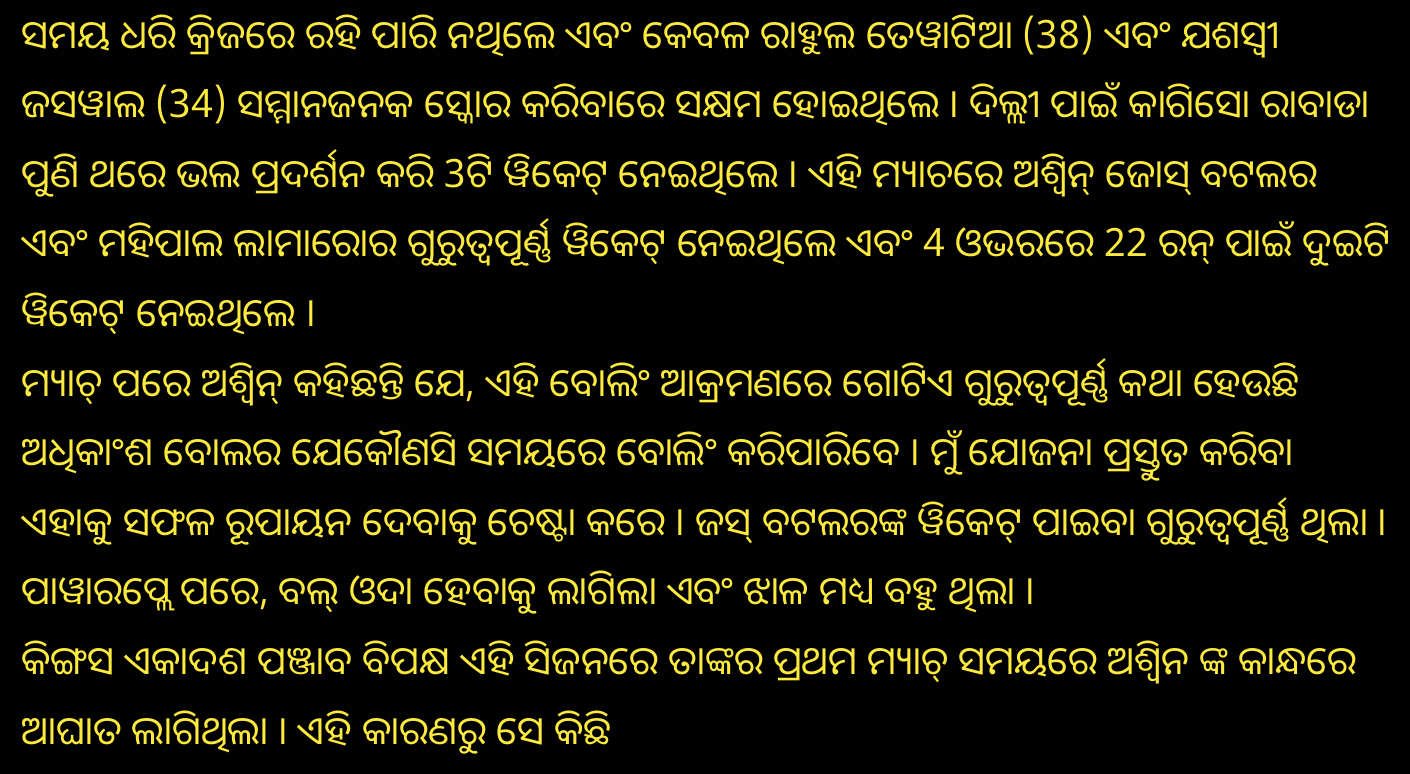ସମୟ ଧରି କ୍ରିଜରେ ରହି ପାରି ନଥିଲେ ଏବଂ କେବଳ ରାହୁଲ ତେୱାଟିଆ (38) ଏବଂ ଯଶସ୍ୱୀ ଜସୱାଲ (34) ସମ୍ମାନଜନକ ସ୍କୋର କରିବାରେ ସକ୍ଷମ ହୋଇଥିଲେ । ଦିଲ୍ଲୀ ପାଇଁ କାଗିସୋ ରାବାଡା ପୁଣି ଥରେ ଭଲ ପ୍ରଦର୍ଶନ କରି 3ଟି ୱିକେଟ୍ ନେଇଥିଲେ । ଏହି ମ୍ୟାଚରେ ଅଶ୍ୱିନ୍ ଜୋସ୍ ବଟଲର ଏବଂ ମହିପାଲ ଲାମାରୋର ଗୁରୁତ୍ୱପୂର୍ଣ୍ଣ ୱିକେଟ୍ ନେଇଥିଲେ ଏବଂ 4 ଓଭରରେ 22 ରନ୍ ପାଇଁ ଦୁଇଟି ୱିକେଟ୍ ନେଇଥିଲେ ।
ମ୍ୟାଚ୍ ପରେ ଅଶ୍ୱିନ୍ କହିଛନ୍ତି ଯେ, ଏହି ବୋଲିଂ ଆକ୍ରମଣରେ ଗୋଟିଏ ଗୁରୁତ୍ୱପୂର୍ଣ୍ଣ କଥା ହେଉଛି ଅଧିକାଂଶ ବୋଲର ଯେକୌଣସି ସମୟରେ ବୋଲିଂ କରିପାରିବେ । ମୁଁ ଯୋଜନା ପ୍ରସ୍ତୁତ କରିବା ଏହାକୁ ସଫଳ ରୂପାୟନ ଦେବାକୁ ଚେଷ୍ଟା କରେ । ଜସ୍ ବଟଲରଙ୍କ ୱିକେଟ୍ ପାଇବା ଗୁରୁତ୍ୱପୂର୍ଣ୍ଣ ଥିଲା । ପାୱାରପ୍ଲେ ପରେ, ବଲ୍ ଓଦା ହେବାକୁ ଲାଗିଲା ଏବଂ ଝାଳ ମଧ୍ୟ ବହୁ ଥିଲା ।
କିଙ୍ଗସ ଏକାଦଶ ପଞ୍ଜାବ ବିପକ୍ଷ ଏହି ସିଜନରେ ତାଙ୍କର ପ୍ରଥମ ମ୍ୟାଚ୍ ସମୟରେ ଅଶ୍ୱିନ ଙ୍କ କାନ୍ଧରେ ଆଘାତ ଲାଗିଥିଲା । ଏହି କାରଣରୁ ସେ କିଛି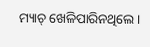ମ୍ୟାଚ୍ ଖେଳିପାରିନଥିଲେ ।